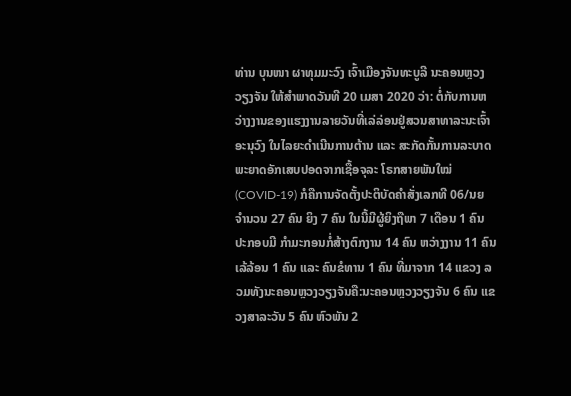ທ່ານ ບຸນໜາ ຜາທຸມມະວົງ ເຈົ້າເມືອງຈັນທະບູລີ ນະຄອນຫຼວງວຽງຈັນ ໃຫ້ສໍາພາດວັນທີ 20 ເມສາ 2020 ວ່າ: ຕໍ່ກັບການຫວ່າງງານຂອງແຮງງານລາຍວັນທີ່ເລ່ລ່ອນຢູ່ສວນສາທາລະນະເຈົ້າອະນຸວົງ ໃນໄລຍະດໍາເນີນການຕ້ານ ແລະ ສະກັດກັ້ນການລະບາດພະຍາດອັກເສບປອດຈາກເຊື້ອຈຸລະ ໂຣກສາຍພັນໃໝ່ (COVID-19) ກໍຄືການຈັດຕັ້ງປະຕິບັດຄໍາສັ່ງເລກທີ 06/ນຍ ຈໍານວນ 27 ຄົນ ຍິງ 7 ຄົນ ໃນນີ້ມີຜູ້ຍິງຖືພາ 7 ເດືອນ 1 ຄົນ ປະກອບມີ ກໍາມະກອນກໍ່ສ້າງຕົກງານ 14 ຄົນ ຫວ່າງງານ 11 ຄົນ ເລ້ລ້ອນ 1 ຄົນ ແລະ ຄົນຂໍທານ 1 ຄົນ ທີ່ມາຈາກ 14 ແຂວງ ລວມທັງນະຄອນຫຼວງວຽງຈັນຄື:ນະຄອນຫຼວງວຽງຈັນ 6 ຄົນ ແຂວງສາລະວັນ 5 ຄົນ ຫົວພັນ 2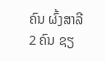ຄົນ ຜົ້ງສາລີ 2 ຄົນ ຊຽ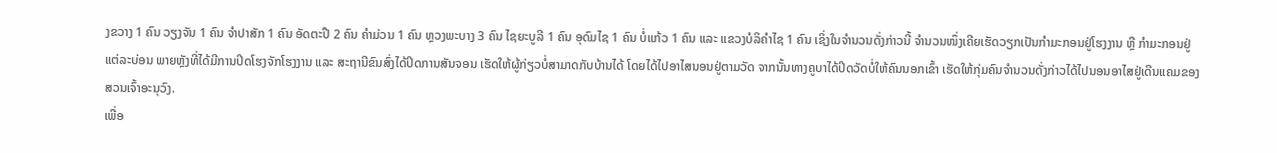ງຂວາງ 1 ຄົນ ວຽງຈັນ 1 ຄົນ ຈໍາປາສັກ 1 ຄົນ ອັດຕະປື 2 ຄົນ ຄໍາມ່ວນ 1 ຄົນ ຫຼວງພະບາງ 3 ຄົນ ໄຊຍະບູລີ 1 ຄົນ ອຸດົມໄຊ 1 ຄົນ ບໍ່ແກ້ວ 1 ຄົນ ແລະ ແຂວງບໍລິຄໍາໄຊ 1 ຄົນ ເຊິ່ງໃນຈໍານວນດັ່ງກ່າວນີ້ ຈໍານວນໜຶ່ງເຄີຍເຮັດວຽກເປັນກໍາມະກອນຢູ່ໂຮງງານ ຫຼື ກໍາມະກອນຢູ່ແຕ່ລະບ່ອນ ພາຍຫຼັງທີ່ໄດ້ມີການປິດໂຮງຈັກໂຮງງານ ແລະ ສະຖານີຂົນສົ່ງໄດ້ປິດການສັນຈອນ ເຮັດໃຫ້ຜູ້ກ່ຽວບໍ່ສາມາດກັບບ້ານໄດ້ ໂດຍໄດ້ໄປອາໄສນອນຢູ່ຕາມວັດ ຈາກນັ້ນທາງຄູບາໄດ້ປິດວັດບໍ່ໃຫ້ຄົນນອກເຂົ້າ ເຮັດໃຫ້ກຸ່ມຄົນຈໍານວນດັ່ງກ່າວໄດ້ໄປນອນອາໄສຢູ່ເດີນແຄມຂອງສວນເຈົ້າອະນຸວົງ.
ເພື່ອ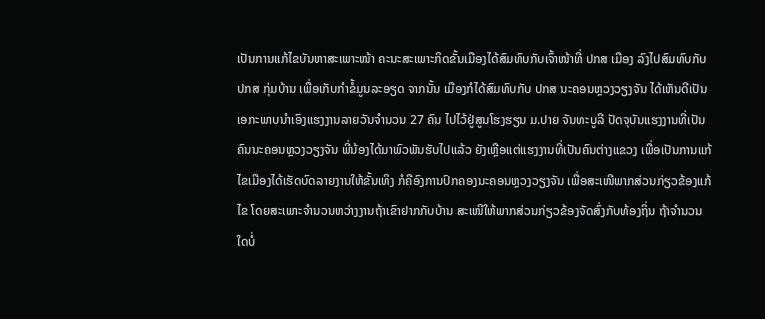ເປັນການແກ້ໄຂບັນຫາສະເພາະໜ້າ ຄະນະສະເພາະກິດຂັ້ນເມືອງໄດ້ສົມທົບກັບເຈົ້າໜ້າທີ່ ປກສ ເມືອງ ລົງໄປສົມທົບກັບ ປກສ ກຸ່ມບ້ານ ເພື່ອເກັບກໍາຂໍ້ມູນລະອຽດ ຈາກນັ້ນ ເມືອງກໍໄດ້ສົມທົບກັບ ປກສ ນະຄອນຫຼວງວຽງຈັນ ໄດ້ເຫັນດີເປັນເອກະພາບນໍາເອົງແຮງງານລາຍວັນຈໍານວນ 27 ຄົນ ໄປໄວ້ຢູ່ສູນໂຮງຮຽນ ມ.ປາຍ ຈັນທະບູລີ ປັດຈຸບັນແຮງງານທີ່ເປັນຄົນນະຄອນຫຼວງວຽງຈັນ ພີ່ນ້ອງໄດ້ມາພົວພັນຮັບໄປແລ້ວ ຍັງເຫຼືອແຕ່ແຮງງານທີ່ເປັນຄົນຕ່າງແຂວງ ເພື່ອເປັນການແກ້ໄຂເມືອງໄດ້ເຮັດບົດລາຍງານໃຫ້ຂັ້ນເທິງ ກໍຄືອົງການປົກຄອງນະຄອນຫຼວງວຽງຈັນ ເພື່ອສະເໜີພາກສ່ວນກ່ຽວຂ້ອງແກ້ໄຂ ໂດຍສະເພາະຈໍານວນຫວ່າງງານຖ້າເຂົາຢາກກັບບ້ານ ສະເໜີໃຫ້ພາກສ່ວນກ່ຽວຂ້ອງຈັດສົ່ງກັບທ້ອງຖິ່ນ ຖ້າຈໍານວນໃດບໍ່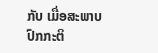ກັບ ເມື່ອສະພາບປົກກະຕິ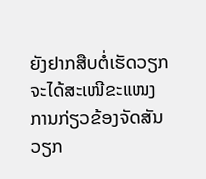ຍັງຢາກສືບຕໍ່ເຮັດວຽກຈະໄດ້ສະເໜີຂະແໜງການກ່ຽວຂ້ອງຈັດສັນວຽກ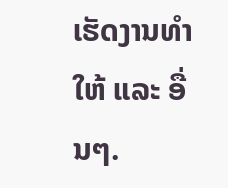ເຮັດງານທໍາໃຫ້ ແລະ ອື່ນໆ.